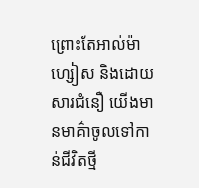ព្រោះតែអាល់ម៉ាហ្សៀស និងដោយសារជំនឿ យើងមានមាគ៌ាចូលទៅកាន់ជីវិតថ្មី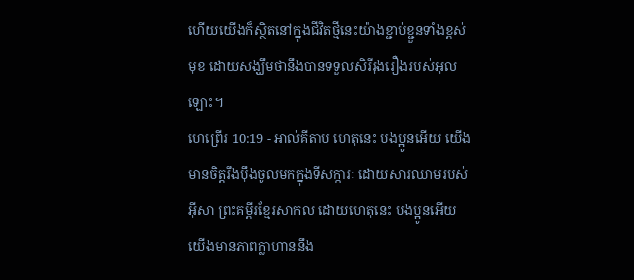ហើយយើងក៏ស្ថិតនៅក្នុងជីវិតថ្មីនេះយ៉ាងខ្ជាប់ខ្ជួនទាំងខ្ពស់មុខ ដោយសង្ឃឹមថានឹងបានទទួលសិរីរុងរឿងរបស់អុលឡោះ។
ហេព្រើរ 10:19 - អាល់គីតាប ហេតុនេះ បងប្អូនអើយ យើងមានចិត្ដរឹងប៉ឹងចូលមកក្នុងទីសក្ការៈ ដោយសារឈាមរបស់អ៊ីសា ព្រះគម្ពីរខ្មែរសាកល ដោយហេតុនេះ បងប្អូនអើយ យើងមានភាពក្លាហាននឹង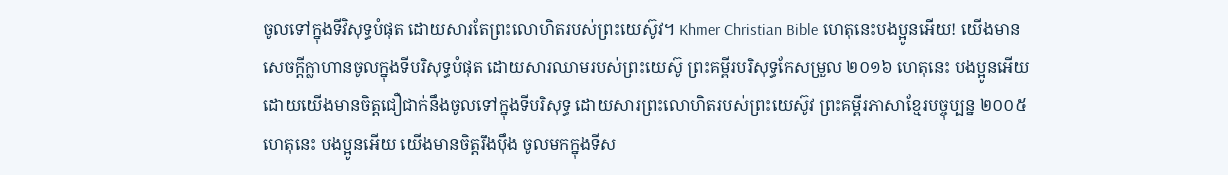ចូលទៅក្នុងទីវិសុទ្ធបំផុត ដោយសារតែព្រះលោហិតរបស់ព្រះយេស៊ូវ។ Khmer Christian Bible ហេតុនេះបងប្អូនអើយ! យើងមានសេចក្ដីក្លាហានចូលក្នុងទីបរិសុទ្ធបំផុត ដោយសារឈាមរបស់ព្រះយេស៊ូ ព្រះគម្ពីរបរិសុទ្ធកែសម្រួល ២០១៦ ហេតុនេះ បងប្អូនអើយ ដោយយើងមានចិត្តជឿជាក់នឹងចូលទៅក្នុងទីបរិសុទ្ធ ដោយសារព្រះលោហិតរបស់ព្រះយេស៊ូវ ព្រះគម្ពីរភាសាខ្មែរបច្ចុប្បន្ន ២០០៥ ហេតុនេះ បងប្អូនអើយ យើងមានចិត្តរឹងប៉ឹង ចូលមកក្នុងទីស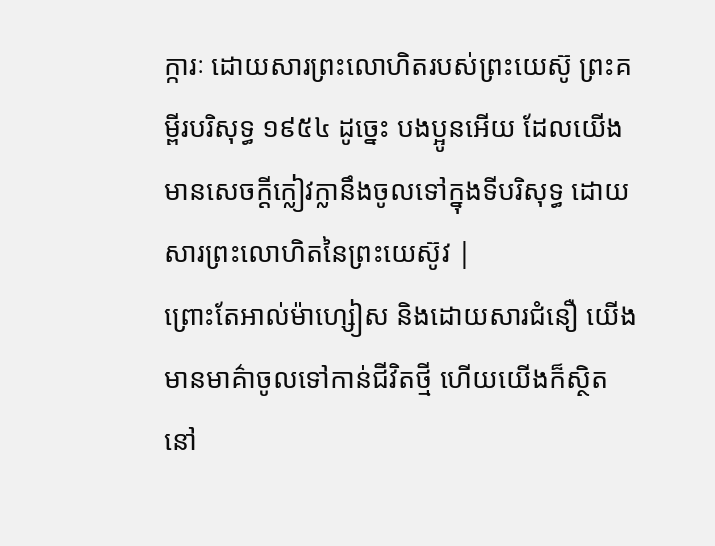ក្ការៈ ដោយសារព្រះលោហិតរបស់ព្រះយេស៊ូ ព្រះគម្ពីរបរិសុទ្ធ ១៩៥៤ ដូច្នេះ បងប្អូនអើយ ដែលយើងមានសេចក្ដីក្លៀវក្លានឹងចូលទៅក្នុងទីបរិសុទ្ធ ដោយសារព្រះលោហិតនៃព្រះយេស៊ូវ |
ព្រោះតែអាល់ម៉ាហ្សៀស និងដោយសារជំនឿ យើងមានមាគ៌ាចូលទៅកាន់ជីវិតថ្មី ហើយយើងក៏ស្ថិតនៅ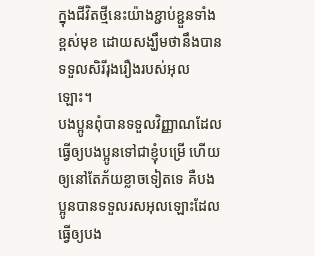ក្នុងជីវិតថ្មីនេះយ៉ាងខ្ជាប់ខ្ជួនទាំងខ្ពស់មុខ ដោយសង្ឃឹមថានឹងបានទទួលសិរីរុងរឿងរបស់អុលឡោះ។
បងប្អូនពុំបានទទួលវិញ្ញាណដែលធ្វើឲ្យបងប្អូនទៅជាខ្ញុំបម្រើ ហើយឲ្យនៅតែភ័យខ្លាចទៀតទេ គឺបងប្អូនបានទទួលរសអុលឡោះដែលធ្វើឲ្យបង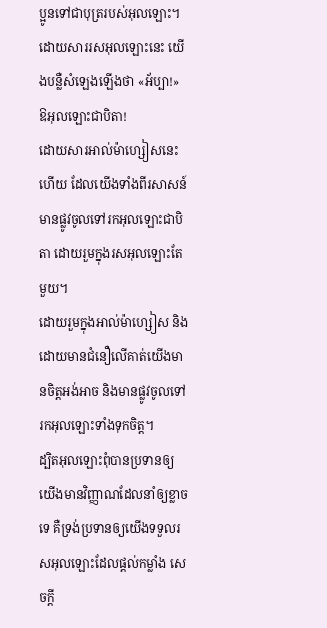ប្អូនទៅជាបុត្ររបស់អុលឡោះ។ ដោយសាររសអុលឡោះនេះ យើងបន្លឺសំឡេងឡើងថា «អ័ប្បា!» ឱអុលឡោះជាបិតា!
ដោយសារអាល់ម៉ាហ្សៀសនេះហើយ ដែលយើងទាំងពីរសាសន៍មានផ្លូវចូលទៅរកអុលឡោះជាបិតា ដោយរួមក្នុងរសអុលឡោះតែមួយ។
ដោយរួមក្នុងអាល់ម៉ាហ្សៀស និងដោយមានជំនឿលើគាត់យើងមានចិត្ដអង់អាច និងមានផ្លូវចូលទៅរកអុលឡោះទាំងទុកចិត្ដ។
ដ្បិតអុលឡោះពុំបានប្រទានឲ្យយើងមានវិញ្ញាណដែលនាំឲ្យខ្លាចទេ គឺទ្រង់ប្រទានឲ្យយើងទទួលរសអុលឡោះដែលផ្ដល់កម្លាំង សេចក្ដី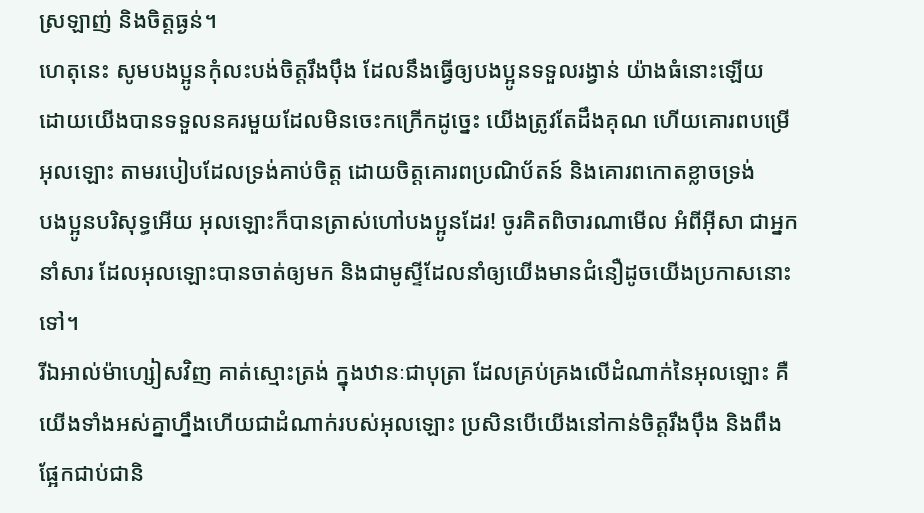ស្រឡាញ់ និងចិត្ដធ្ងន់។
ហេតុនេះ សូមបងប្អូនកុំលះបង់ចិត្ដរឹងប៉ឹង ដែលនឹងធ្វើឲ្យបងប្អូនទទួលរង្វាន់ យ៉ាងធំនោះឡើយ
ដោយយើងបានទទួលនគរមួយដែលមិនចេះកក្រើកដូច្នេះ យើងត្រូវតែដឹងគុណ ហើយគោរពបម្រើអុលឡោះ តាមរបៀបដែលទ្រង់គាប់ចិត្ត ដោយចិត្ដគោរពប្រណិប័តន៍ និងគោរពកោតខ្លាចទ្រង់
បងប្អូនបរិសុទ្ធអើយ អុលឡោះក៏បានត្រាស់ហៅបងប្អូនដែរ! ចូរគិតពិចារណាមើល អំពីអ៊ីសា ជាអ្នកនាំសារ ដែលអុលឡោះបានចាត់ឲ្យមក និងជាមូស្ទីដែលនាំឲ្យយើងមានជំនឿដូចយើងប្រកាសនោះទៅ។
រីឯអាល់ម៉ាហ្សៀសវិញ គាត់ស្មោះត្រង់ ក្នុងឋានៈជាបុត្រា ដែលគ្រប់គ្រងលើដំណាក់នៃអុលឡោះ គឺយើងទាំងអស់គ្នាហ្នឹងហើយជាដំណាក់របស់អុលឡោះ ប្រសិនបើយើងនៅកាន់ចិត្ដរឹងប៉ឹង និងពឹងផ្អែកជាប់ជានិ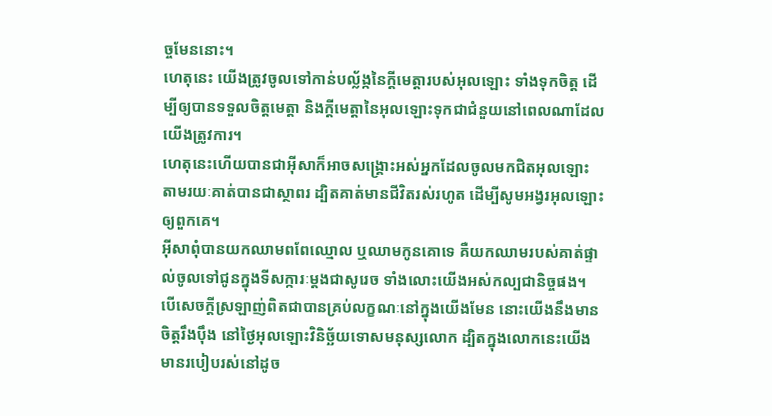ច្ចមែននោះ។
ហេតុនេះ យើងត្រូវចូលទៅកាន់បល្ល័ង្កនៃក្តីមេត្តារបស់អុលឡោះ ទាំងទុកចិត្ដ ដើម្បីឲ្យបានទទួលចិត្តមេត្ដា និងក្តីមេត្តានៃអុលឡោះទុកជាជំនួយនៅពេលណាដែលយើងត្រូវការ។
ហេតុនេះហើយបានជាអ៊ីសាក៏អាចសង្គ្រោះអស់អ្នកដែលចូលមកជិតអុលឡោះ តាមរយៈគាត់បានជាស្ថាពរ ដ្បិតគាត់មានជីវិតរស់រហូត ដើម្បីសូមអង្វរអុលឡោះឲ្យពួកគេ។
អ៊ីសាពុំបានយកឈាមពពែឈ្មោល ឬឈាមកូនគោទេ គឺយកឈាមរបស់គាត់ផ្ទាល់ចូលទៅជូនក្នុងទីសក្ការៈម្ដងជាសូរេច ទាំងលោះយើងអស់កល្បជានិច្ចផង។
បើសេចក្ដីស្រឡាញ់ពិតជាបានគ្រប់លក្ខណៈនៅក្នុងយើងមែន នោះយើងនឹងមានចិត្ដរឹងប៉ឹង នៅថ្ងៃអុលឡោះវិនិច្ឆ័យទោសមនុស្សលោក ដ្បិតក្នុងលោកនេះយើងមានរបៀបរស់នៅដូច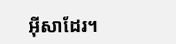អ៊ីសាដែរ។